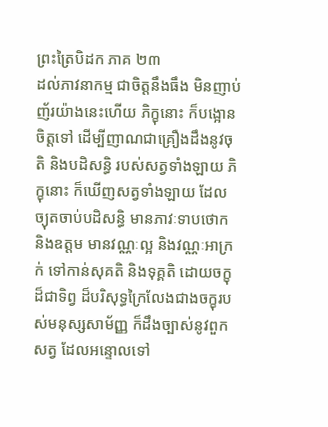ព្រះត្រៃបិដក ភាគ ២៣
ដល់ភាវនាកម្ម ជាចិត្តនឹងធឹង មិនញាប់ញ័រយ៉ាងនេះហើយ ភិក្ខុនោះ ក៏បង្អោនចិត្តទៅ ដើម្បីញាណជាគ្រឿងដឹងនូវចុតិ និងបដិសន្ធិ របស់សត្វទាំងឡាយ ភិក្ខុនោះ ក៏ឃើញសត្វទាំងឡាយ ដែលច្យុតចាប់បដិសន្ធិ មានភាវៈទាបថោក និងឧត្តម មានវណ្ណៈល្អ និងវណ្ណៈអាក្រក់ ទៅកាន់សុគតិ និងទុគ្គតិ ដោយចក្ខុដ៏ជាទិព្វ ដ៏បរិសុទ្ធក្រៃលែងជាងចក្ខុរបស់មនុស្សសាម័ញ្ញ ក៏ដឹងច្បាស់នូវពួកសត្វ ដែលអន្ទោលទៅ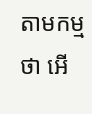តាមកម្មថា អើ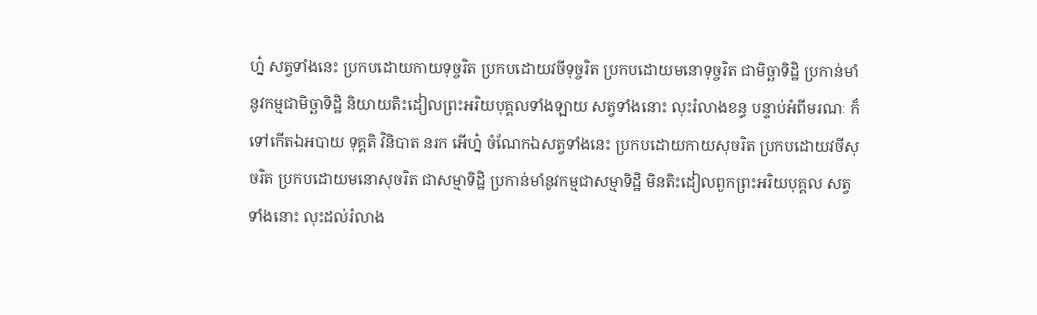ហ្ន៎ សត្វទាំងនេះ ប្រកបដោយកាយទុច្ចរិត ប្រកបដោយវចីទុច្ចរិត ប្រកបដោយមនោទុច្ចរិត ជាមិច្ឆាទិដ្ឋិ ប្រកាន់មាំនូវកម្មជាមិច្ឆាទិដ្ឋិ និយាយតិះដៀលព្រះអរិយបុគ្គលទាំងឡាយ សត្វទាំងនោះ លុះរំលាងខន្ធ បន្ទាប់អំពីមរណៈ ក៏ទៅកើតឯអបាយ ទុគ្គតិ វិនិបាត នរក អើហ្ន៎ ចំណែកឯសត្វទាំងនេះ ប្រកបដោយកាយសុចរិត ប្រកបដោយវចីសុចរិត ប្រកបដោយមនោសុចរិត ជាសម្មាទិដ្ឋិ ប្រកាន់មាំនូវកម្មជាសម្មាទិដ្ឋិ មិនតិះដៀលពួកព្រះអរិយបុគ្គល សត្វទាំងនោះ លុះដល់រំលាង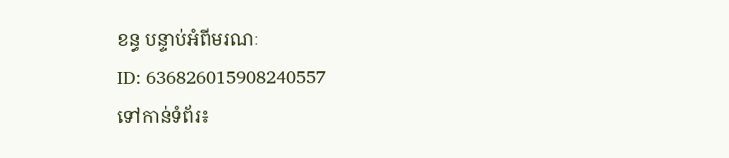ខន្ធ បន្ទាប់អំពីមរណៈ
ID: 636826015908240557
ទៅកាន់ទំព័រ៖